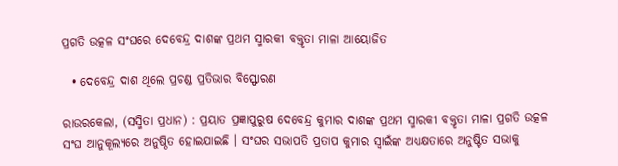ପ୍ରଗତି ଉତ୍କଳ ସଂଘରେ ଦେବେନ୍ଦ୍ର ଦାଶଙ୍କ ପ୍ରଥମ ସ୍ମାରକୀ ବକ୍ତୃତା ମାଳା ଆୟୋଜିତ

  • ଦେବେନ୍ଦ୍ର ଦାଶ ଥିଲେ ପ୍ରଚଣ୍ଡ ପ୍ରତିଭାର ବିସ୍ଫୋରଣ

ରାଉରକେଲା, (ସସ୍ମିତା ପ୍ରଧାନ) : ପ୍ରୟାତ ପ୍ରଜ୍ଞାପୁରୁଷ ଦେବେନ୍ଦ୍ର କୁମାର ଦାଶଙ୍କ ପ୍ରଥମ ସ୍ମାରକୀ ବକ୍ତୃତା ମାଳା ପ୍ରଗତି ଉତ୍କଳ ସଂଘ ଆନୁକୂଲ୍ୟରେ ଅନୁଷ୍ଠିତ ହୋଇଯାଇଛି । ସଂଘର ସଭାପତି ପ୍ରତାପ କୁମାର ସ୍ୱାଇଁଙ୍କ ଅଧ୍ୟକ୍ଷତାରେ ଅନୁଷ୍ଟିତ ସଭାକୁ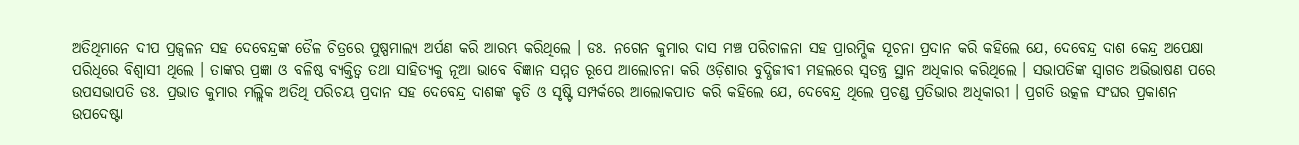ଅତିଥିମାନେ ଦୀପ ପ୍ରଜ୍ୱଳନ ସହ ଦେବେନ୍ଦ୍ରଙ୍କ ତୈଳ ଚିତ୍ରରେ ପୁଷ୍ପମାଲ୍ୟ ଅର୍ପଣ କରି ଆରମ୍ଭ କରିଥିଲେ । ଡଃ. ନଗେନ କୁମାର ଦାସ ମଞ୍ଚ ପରିଚାଳନା ସହ ପ୍ରାରମ୍ଭିକ ସୂଚନା ପ୍ରଦାନ କରି କହିଲେ ଯେ, ଦେବେନ୍ଦ୍ର ଦାଶ କେନ୍ଦ୍ର ଅପେକ୍ଷା ପରିଧିରେ ବିଶ୍ୱାସୀ ଥିଲେ । ତାଙ୍କର ପ୍ରଜ୍ଞା ଓ ବଳିଷ୍ଠ ବ୍ୟକ୍ତିତ୍ୱ ତଥା ସାହିତ୍ୟକୁ ନୂଆ ଭାବେ ବିଜ୍ଞାନ ସମ୍ମତ ରୂପେ ଆଲୋଚନା କରି ଓଡ଼ିଶାର ବୁଦ୍ଧିଜୀବୀ ମହଲରେ ସ୍ୱତନ୍ତ୍ର ସ୍ଥାନ ଅଧିକାର କରିଥିଲେ । ସଭାପତିଙ୍କ ସ୍ୱାଗତ ଅଭିଭାଷଣ ପରେ ଉପସଭାପତି ଡଃ. ପ୍ରଭାତ କୁମାର ମଲ୍ଲିକ ଅତିଥି ପରିଚୟ ପ୍ରଦାନ ସହ ଦେବେନ୍ଦ୍ର ଦାଶଙ୍କ କୃତି ଓ ସୃଷ୍ଟି ସମ୍ପର୍କରେ ଆଲୋକପାତ କରି କହିଲେ ଯେ, ଦେବେନ୍ଦ୍ର ଥିଲେ ପ୍ରଚଣ୍ଡ ପ୍ରତିଭାର ଅଧିକାରୀ । ପ୍ରଗତି ଉତ୍କଳ ସଂଘର ପ୍ରକାଶନ ଉପଦେଷ୍ଟା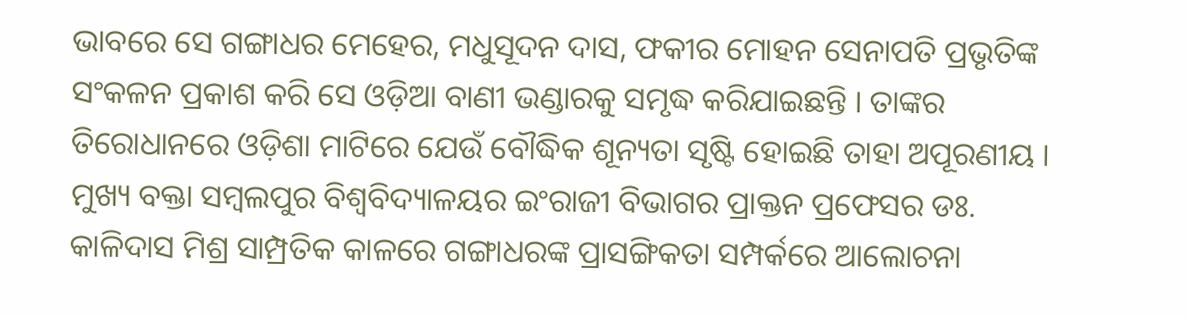ଭାବରେ ସେ ଗଙ୍ଗାଧର ମେହେର, ମଧୁସୂଦନ ଦାସ, ଫକୀର ମୋହନ ସେନାପତି ପ୍ରଭୃତିଙ୍କ ସଂକଳନ ପ୍ରକାଶ କରି ସେ ଓଡ଼ିଆ ବାଣୀ ଭଣ୍ଡାରକୁ ସମୃଦ୍ଧ କରିଯାଇଛନ୍ତି । ତାଙ୍କର ତିରୋଧାନରେ ଓଡ଼ିଶା ମାଟିରେ ଯେଉଁ ବୌଦ୍ଧିକ ଶୂନ୍ୟତା ସୃଷ୍ଟି ହୋଇଛି ତାହା ଅପୂରଣୀୟ । ମୁଖ୍ୟ ବକ୍ତା ସମ୍ବଲପୁର ବିଶ୍ୱବିଦ୍ୟାଳୟର ଇଂରାଜୀ ବିଭାଗର ପ୍ରାକ୍ତନ ପ୍ରଫେସର ଡଃ. କାଳିଦାସ ମିଶ୍ର ସାମ୍ପ୍ରତିକ କାଳରେ ଗଙ୍ଗାଧରଙ୍କ ପ୍ରାସଙ୍ଗିକତା ସମ୍ପର୍କରେ ଆଲୋଚନା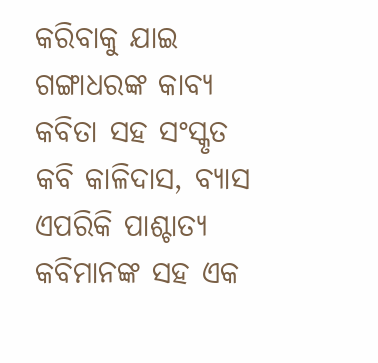କରିବାକୁ ଯାଇ ଗଙ୍ଗାଧରଙ୍କ କାବ୍ୟ କବିତା ସହ ସଂସ୍କୃତ କବି କାଳିଦାସ, ବ୍ୟାସ ଏପରିକି ପାଶ୍ଚାତ୍ୟ କବିମାନଙ୍କ ସହ ଏକ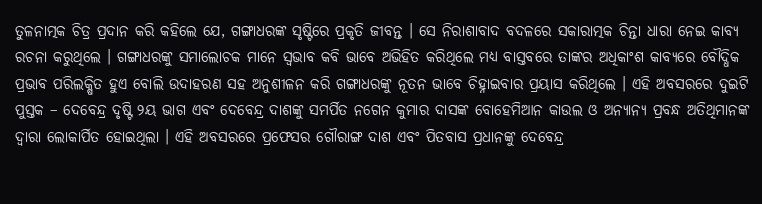ତୁଳନାତ୍ମକ ଚିତ୍ର ପ୍ରଦାନ କରି କହିଲେ ଯେ, ଗଙ୍ଗାଧରଙ୍କ ସୃଷ୍ଟିରେ ପ୍ରକୃତି ଜୀବନ୍ତ । ସେ ନିରାଶାବାଦ ବଦଳରେ ସକାରାତ୍ମକ ଚିନ୍ତା ଧାରା ନେଇ କାବ୍ୟ ରଚନା କରୁଥିଲେ । ଗଙ୍ଗାଧରଙ୍କୁ ସମାଲୋଚକ ମାନେ ସ୍ୱଭାବ କବି ଭାବେ ଅଭିହିତ କରିଥିଲେ ମଧ୍ୟ ବାସ୍ତବରେ ତାଙ୍କର ଅଧିକାଂଶ କାବ୍ୟରେ ବୌଦ୍ଧିକ ପ୍ରଭାବ ପରିଲକ୍ଷିତ ହୁଏ ବୋଲି ଉଦାହରଣ ସହ ଅନୁଶୀଳନ କରି ଗଙ୍ଗାଧରଙ୍କୁ ନୂତନ ଭାବେ ଚିହ୍ନାଇବାର ପ୍ରୟାସ କରିଥିଲେ । ଏହି ଅବସରରେ ଦୁଇଟି ପୁସ୍ତକ – ଦେବେନ୍ଦ୍ର ଦୃଷ୍ଟି ୨ୟ ଭାଗ ଏବଂ ଦେବେନ୍ଦ୍ର ଦାଶଙ୍କୁ ସମର୍ପିତ ନଗେନ କୁମାର ଦାସଙ୍କ ବୋହେମିଆନ କାଉଲ ଓ ଅନ୍ୟାନ୍ୟ ପ୍ରବନ୍ଧ ଅତିଥିମାନଙ୍କ ଦ୍ୱାରା ଲୋକାର୍ପିତ ହୋଇଥିଲା । ଏହି ଅବସରରେ ପ୍ରଫେସର ଗୌରାଙ୍ଗ ଦାଶ ଏବଂ ପିତବାସ ପ୍ରଧାନଙ୍କୁ ଦେବେନ୍ଦ୍ର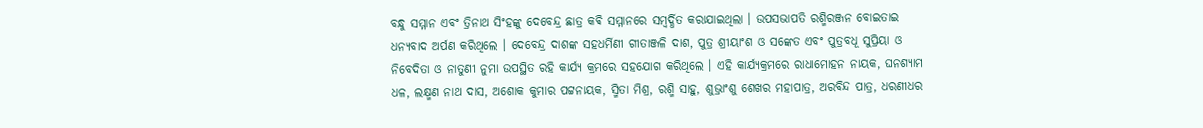ବନ୍ଧୁ ସମ୍ମାନ ଏବଂ ତ୍ରିନାଥ ସିଂହଙ୍କୁ ଦେବେନ୍ଦ୍ର ଛାତ୍ର କଵି ସମ୍ମାନରେ ସମ୍ବର୍ଦ୍ଧିତ କରାଯାଇଥିଲା । ଉପସଭାପତି ରଶ୍ମିରଞ୍ଜନ ବୋଇତାଇ ଧନ୍ୟବାଦ ଅର୍ପଣ କରିଥିଲେ । ଦେବେନ୍ଦ୍ର ଦାଶଙ୍କ ସହଧର୍ମିଣୀ ଗୀତାଞ୍ଜଳି ଦାଶ, ପୁତ୍ର ଶ୍ରୀୟାଂଶ ଓ ସଙ୍କେତ ଏବଂ ପୁତ୍ରବଧୂ ସୁପ୍ରିୟା ଓ ନିବେଦିତା ଓ ନାତୁଣୀ ନୁମା ଉପସ୍ଥିତ ରହି କାର୍ଯ୍ୟ କ୍ରମରେ ସହଯୋଗ କରିଥିଲେ । ଏହି କାର୍ଯ୍ୟକ୍ରମରେ ରାଧାମୋହନ ନାୟକ, ଘନଶ୍ୟାମ ଧଳ, ଲକ୍ଷ୍ମଣ ନାଥ ଦାସ, ଅଶୋକ କୁମାର ପଟ୍ଟନାୟକ, ସ୍ମିତା ମିଶ୍ର, ରଶ୍ମି ସାହୁ, ଶୁଭ୍ରାଂଶୁ ଶେଖର ମହାପାତ୍ର, ଅରବିନ୍ଦ ପାତ୍ର, ଧରଣୀଧର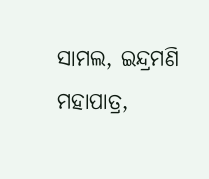ସାମଲ, ଇନ୍ଦ୍ରମଣି ମହାପାତ୍ର,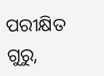ପରୀକ୍ଷିତ ଗୁରୁ,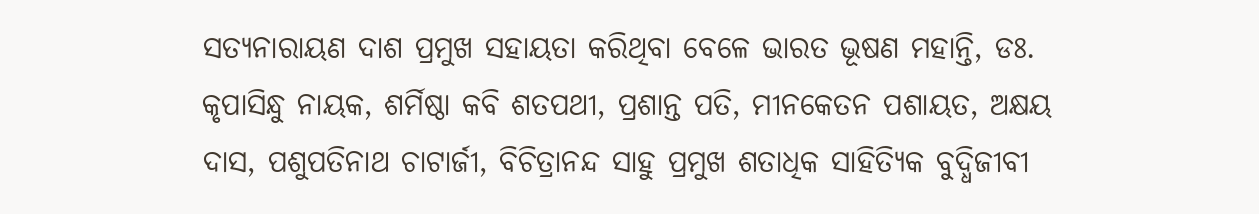ସତ୍ୟନାରାୟଣ ଦାଶ ପ୍ରମୁଖ ସହାୟତା କରିଥିବା ବେଳେ ଭାରତ ଭୂଷଣ ମହାନ୍ତି, ଡଃ. କୃପାସିନ୍ଧୁ ନାୟକ, ଶର୍ମିଷ୍ଠା କବି ଶତପଥୀ, ପ୍ରଶାନ୍ତ ପତି, ମୀନକେତନ ପଶାୟତ, ଅକ୍ଷୟ ଦାସ, ପଶୁପତିନାଥ ଚାଟାର୍ଜୀ, ବିଚିତ୍ରାନନ୍ଦ ସାହୁ ପ୍ରମୁଖ ଶତାଧିକ ସାହିତ୍ୟିକ ବୁଦ୍ଧିଜୀବୀ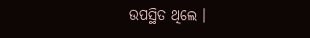ଉପସ୍ଥିତ ଥିଲେ ।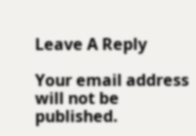Leave A Reply

Your email address will not be published.